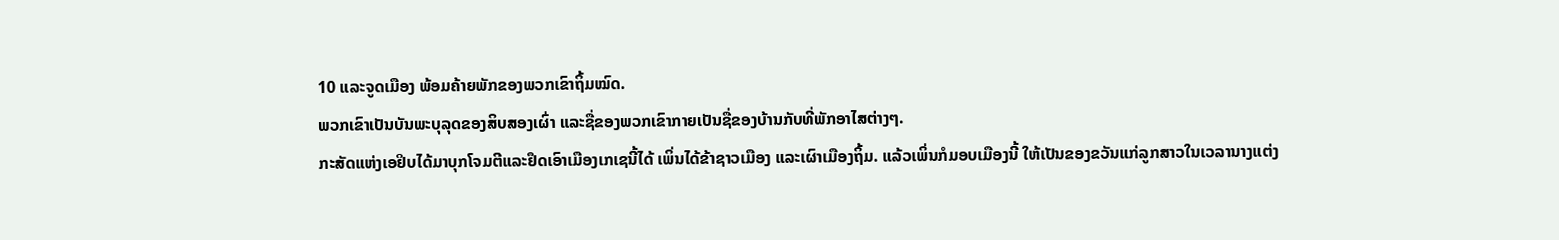10 ແລະຈູດເມືອງ ພ້ອມຄ້າຍພັກຂອງພວກເຂົາຖິ້ມໝົດ.
ພວກເຂົາເປັນບັນພະບຸລຸດຂອງສິບສອງເຜົ່າ ແລະຊື່ຂອງພວກເຂົາກາຍເປັນຊື່ຂອງບ້ານກັບທີ່ພັກອາໄສຕ່າງໆ.
ກະສັດແຫ່ງເອຢິບໄດ້ມາບຸກໂຈມຕີແລະຢຶດເອົາເມືອງເກເຊນີ້ໄດ້ ເພິ່ນໄດ້ຂ້າຊາວເມືອງ ແລະເຜົາເມືອງຖິ້ມ. ແລ້ວເພິ່ນກໍມອບເມືອງນີ້ ໃຫ້ເປັນຂອງຂວັນແກ່ລູກສາວໃນເວລານາງແຕ່ງ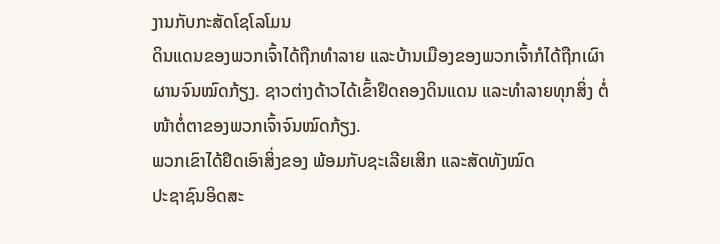ງານກັບກະສັດໂຊໂລໂມນ
ດິນແດນຂອງພວກເຈົ້າໄດ້ຖືກທຳລາຍ ແລະບ້ານເມືອງຂອງພວກເຈົ້າກໍໄດ້ຖືກເຜົາຜານຈົນໝົດກ້ຽງ. ຊາວຕ່າງດ້າວໄດ້ເຂົ້າຢຶດຄອງດິນແດນ ແລະທຳລາຍທຸກສິ່ງ ຕໍ່ໜ້າຕໍ່ຕາຂອງພວກເຈົ້າຈົນໝົດກ້ຽງ.
ພວກເຂົາໄດ້ຢຶດເອົາສິ່ງຂອງ ພ້ອມກັບຊະເລີຍເສິກ ແລະສັດທັງໝົດ
ປະຊາຊົນອິດສະ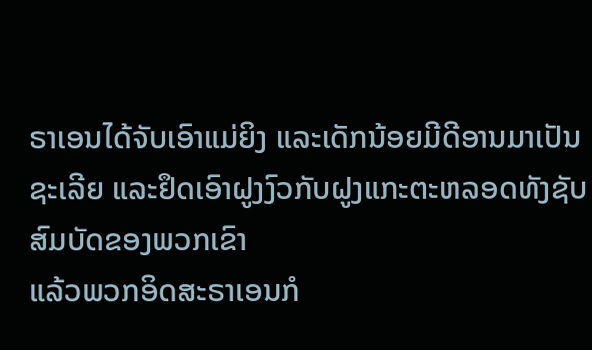ຣາເອນໄດ້ຈັບເອົາແມ່ຍິງ ແລະເດັກນ້ອຍມີດີອານມາເປັນຊະເລີຍ ແລະຢຶດເອົາຝູງງົວກັບຝູງແກະຕະຫລອດທັງຊັບສົມບັດຂອງພວກເຂົາ
ແລ້ວພວກອິດສະຣາເອນກໍ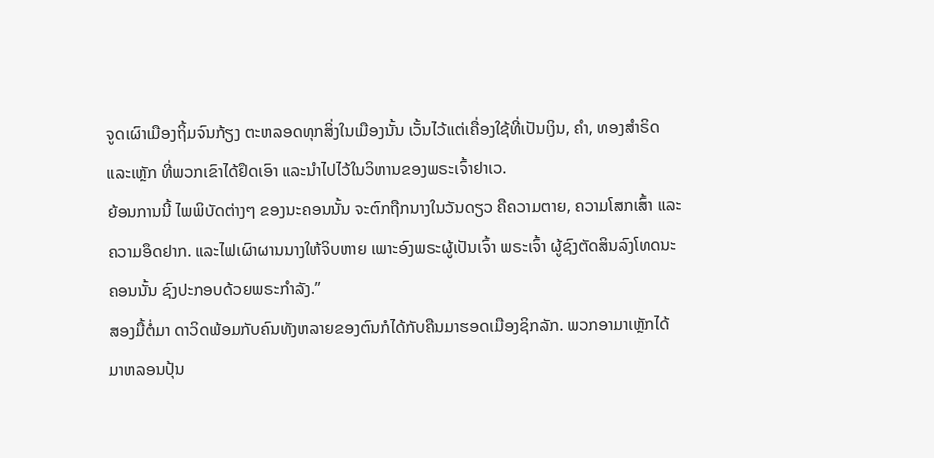ຈູດເຜົາເມືອງຖິ້ມຈົນກ້ຽງ ຕະຫລອດທຸກສິ່ງໃນເມືອງນັ້ນ ເວັ້ນໄວ້ແຕ່ເຄື່ອງໃຊ້ທີ່ເປັນເງິນ, ຄຳ, ທອງສຳຣິດ ແລະເຫຼັກ ທີ່ພວກເຂົາໄດ້ຢຶດເອົາ ແລະນຳໄປໄວ້ໃນວິຫານຂອງພຣະເຈົ້າຢາເວ.
ຍ້ອນການນີ້ ໄພພິບັດຕ່າງໆ ຂອງນະຄອນນັ້ນ ຈະຕົກຖືກນາງໃນວັນດຽວ ຄືຄວາມຕາຍ, ຄວາມໂສກເສົ້າ ແລະຄວາມອຶດຢາກ. ແລະໄຟເຜົາຜານນາງໃຫ້ຈິບຫາຍ ເພາະອົງພຣະຜູ້ເປັນເຈົ້າ ພຣະເຈົ້າ ຜູ້ຊົງຕັດສິນລົງໂທດນະຄອນນັ້ນ ຊົງປະກອບດ້ວຍພຣະກຳລັງ.”
ສອງມື້ຕໍ່ມາ ດາວິດພ້ອມກັບຄົນທັງຫລາຍຂອງຕົນກໍໄດ້ກັບຄືນມາຮອດເມືອງຊິກລັກ. ພວກອາມາເຫຼັກໄດ້ມາຫລອນປຸ້ນ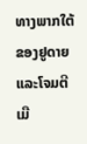ທາງພາກໃຕ້ຂອງຢູດາຍ ແລະໂຈມຕີເມື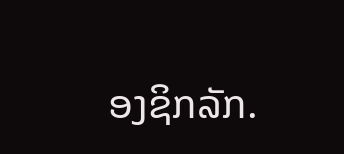ອງຊິກລັກ.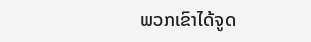ພວກເຂົາໄດ້ຈູດ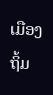ເມືອງຖິ້ມ